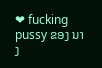❤ fucking pussy ຂອງ ນາງ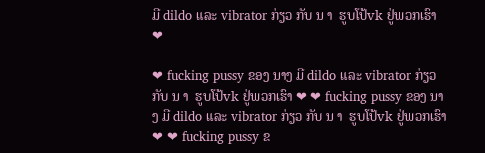ມີ dildo ແລະ vibrator ກ່ຽວ ກັບ ນ າ  ຮູບໂປ້vk ຢູ່ພວກເຮົາ ❤

❤ fucking pussy ຂອງ ນາງ ມີ dildo ແລະ vibrator ກ່ຽວ ກັບ ນ າ  ຮູບໂປ້vk ຢູ່ພວກເຮົາ ❤ ❤ fucking pussy ຂອງ ນາງ ມີ dildo ແລະ vibrator ກ່ຽວ ກັບ ນ າ  ຮູບໂປ້vk ຢູ່ພວກເຮົາ ❤ ❤ fucking pussy ຂ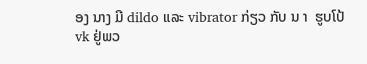ອງ ນາງ ມີ dildo ແລະ vibrator ກ່ຽວ ກັບ ນ າ  ຮູບໂປ້vk ຢູ່ພວ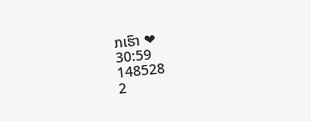ກເຮົາ ❤
30:59
148528
2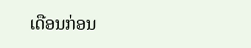ເດືອນກ່ອນ